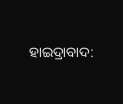ହାଇଦ୍ରାବାଦ: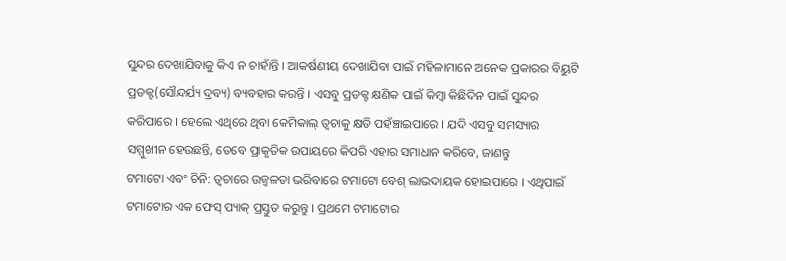ସୁନ୍ଦର ଦେଖାଯିବାକୁ କିଏ ନ ଚାହାଁନ୍ତି । ଆକର୍ଷଣୀୟ ଦେଖାଯିବା ପାଇଁ ମହିଳାମାନେ ଅନେକ ପ୍ରକାରର ବିୟୁଟି ପ୍ରଡକ୍ଟ(ସୌନ୍ଦର୍ଯ୍ୟ ଦ୍ରବ୍ୟ) ବ୍ୟବହାର କରନ୍ତି । ଏସବୁ ପ୍ରଡକ୍ଟ କ୍ଷଣିକ ପାଇଁ କିମ୍ବା କିଛିଦିନ ପାଇଁ ସୁନ୍ଦର କରିପାରେ । ହେଲେ ଏଥିରେ ଥିବା କେମିକାଲ୍ ତ୍ବଚାକୁ କ୍ଷତି ପହଁଞ୍ଚାଇପାରେ । ଯଦି ଏସବୁ ସମସ୍ୟାର ସମ୍ମୁଖୀନ ହେଉଛନ୍ତି, ତେବେ ପ୍ରାକୃତିକ ଉପାୟରେ କିପରି ଏହାର ସମାଧାନ କରିବେ, ଜାଣନ୍ତୁ
ଟମାଟୋ ଏବଂ ଚିନି: ତ୍ବଚାରେ ଉଜ୍ବଳତା ଭରିବାରେ ଟମାଟୋ ବେଶ୍ ଲାଭଦାୟକ ହୋଇପାରେ । ଏଥିପାଇଁ ଟମାଟୋର ଏକ ଫେସ୍ ପ୍ୟାକ୍ ପ୍ରସ୍ତୁତ କରୁନ୍ତୁ । ପ୍ରଥମେ ଟମାଟୋର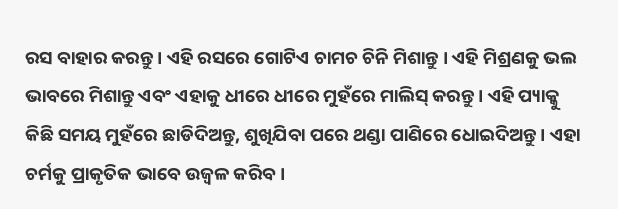ରସ ବାହାର କରନ୍ତୁ । ଏହି ରସରେ ଗୋଟିଏ ଚାମଚ ଚିନି ମିଶାନ୍ତୁ । ଏହି ମିଶ୍ରଣକୁ ଭଲ ଭାବରେ ମିଶାନ୍ତୁ ଏବଂ ଏହାକୁ ଧୀରେ ଧୀରେ ମୁହଁରେ ମାଲିସ୍ କରନ୍ତୁ । ଏହି ପ୍ୟାକ୍କୁ କିଛି ସମୟ ମୁହଁରେ ଛାଡିଦିଅନ୍ତୁ, ଶୁଖିଯିବା ପରେ ଥଣ୍ଡା ପାଣିରେ ଧୋଇଦିଅନ୍ତୁ । ଏହା ଚର୍ମକୁ ପ୍ରାକୃତିକ ଭାବେ ଉଜ୍ବଳ କରିବ ।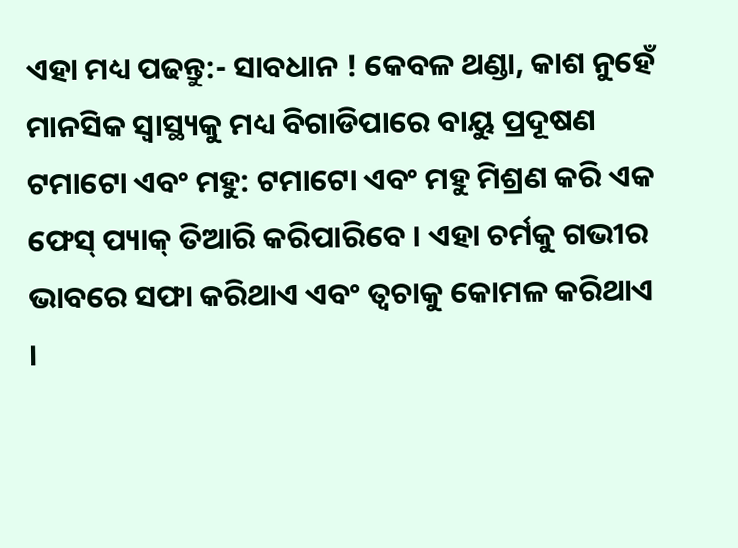ଏହା ମଧ୍ୟ ପଢନ୍ତୁ:- ସାବଧାନ ! କେବଳ ଥଣ୍ଡା, କାଶ ନୁହେଁ ମାନସିକ ସ୍ବାସ୍ଥ୍ୟକୁ ମଧ୍ୟ ବିଗାଡିପାରେ ବାୟୁ ପ୍ରଦୂଷଣ
ଟମାଟୋ ଏବଂ ମହୁ: ଟମାଟୋ ଏବଂ ମହୁ ମିଶ୍ରଣ କରି ଏକ ଫେସ୍ ପ୍ୟାକ୍ ତିଆରି କରିପାରିବେ । ଏହା ଚର୍ମକୁ ଗଭୀର ଭାବରେ ସଫା କରିଥାଏ ଏବଂ ତ୍ୱଚାକୁ କୋମଳ କରିଥାଏ ।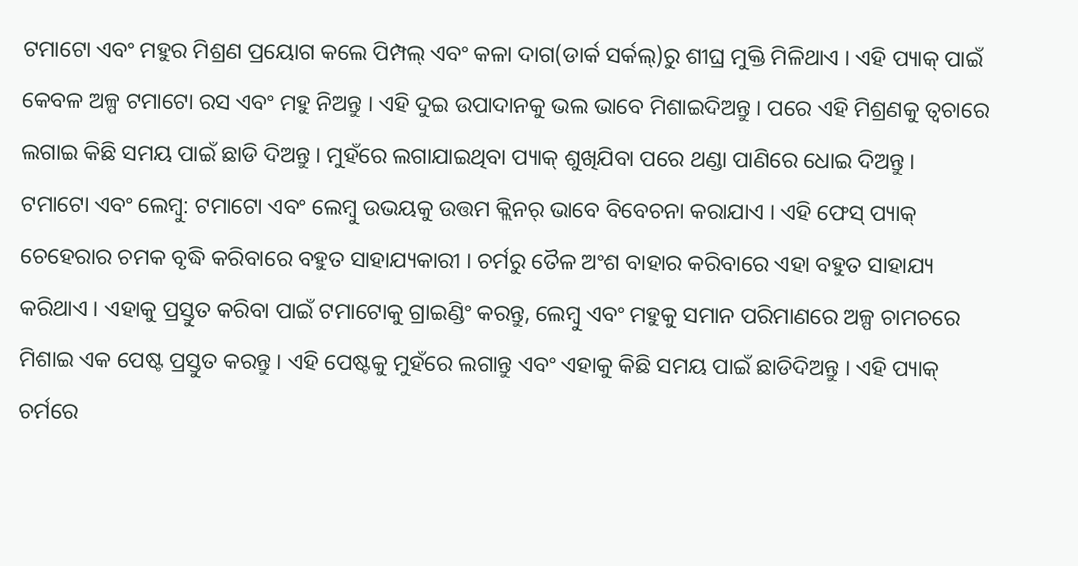ଟମାଟୋ ଏବଂ ମହୁର ମିଶ୍ରଣ ପ୍ରୟୋଗ କଲେ ପିମ୍ପଲ୍ ଏବଂ କଳା ଦାଗ(ଡାର୍କ ସର୍କଲ୍)ରୁ ଶୀଘ୍ର ମୁକ୍ତି ମିଳିଥାଏ । ଏହି ପ୍ୟାକ୍ ପାଇଁ କେବଳ ଅଳ୍ପ ଟମାଟୋ ରସ ଏବଂ ମହୁ ନିଅନ୍ତୁ । ଏହି ଦୁଇ ଉପାଦାନକୁ ଭଲ ଭାବେ ମିଶାଇଦିଅନ୍ତୁ । ପରେ ଏହି ମିଶ୍ରଣକୁ ତ୍ବଚାରେ ଲଗାଇ କିଛି ସମୟ ପାଇଁ ଛାଡି ଦିଅନ୍ତୁ । ମୁହଁରେ ଲଗାଯାଇଥିବା ପ୍ୟାକ୍ ଶୁଖିଯିବା ପରେ ଥଣ୍ଡା ପାଣିରେ ଧୋଇ ଦିଅନ୍ତୁ ।
ଟମାଟୋ ଏବଂ ଲେମ୍ବୁ: ଟମାଟୋ ଏବଂ ଲେମ୍ବୁ ଉଭୟକୁ ଉତ୍ତମ କ୍ଲିନର୍ ଭାବେ ବିବେଚନା କରାଯାଏ । ଏହି ଫେସ୍ ପ୍ୟାକ୍ ଚେହେରାର ଚମକ ବୃଦ୍ଧି କରିବାରେ ବହୁତ ସାହାଯ୍ୟକାରୀ । ଚର୍ମରୁ ତୈଳ ଅଂଶ ବାହାର କରିବାରେ ଏହା ବହୁତ ସାହାଯ୍ୟ କରିଥାଏ । ଏହାକୁ ପ୍ରସ୍ତୁତ କରିବା ପାଇଁ ଟମାଟୋକୁ ଗ୍ରାଇଣ୍ଡିଂ କରନ୍ତୁ, ଲେମ୍ବୁ ଏବଂ ମହୁକୁ ସମାନ ପରିମାଣରେ ଅଳ୍ପ ଚାମଚରେ ମିଶାଇ ଏକ ପେଷ୍ଟ ପ୍ରସ୍ତୁତ କରନ୍ତୁ । ଏହି ପେଷ୍ଟକୁ ମୁହଁରେ ଲଗାନ୍ତୁ ଏବଂ ଏହାକୁ କିଛି ସମୟ ପାଇଁ ଛାଡିଦିଅନ୍ତୁ । ଏହି ପ୍ୟାକ୍ ଚର୍ମରେ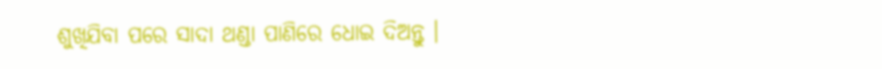ଶୁଖିଯିବା ପରେ ସାଦା ଥଣ୍ଡା ପାଣିରେ ଧୋଇ ଦିଅନ୍ତୁ ।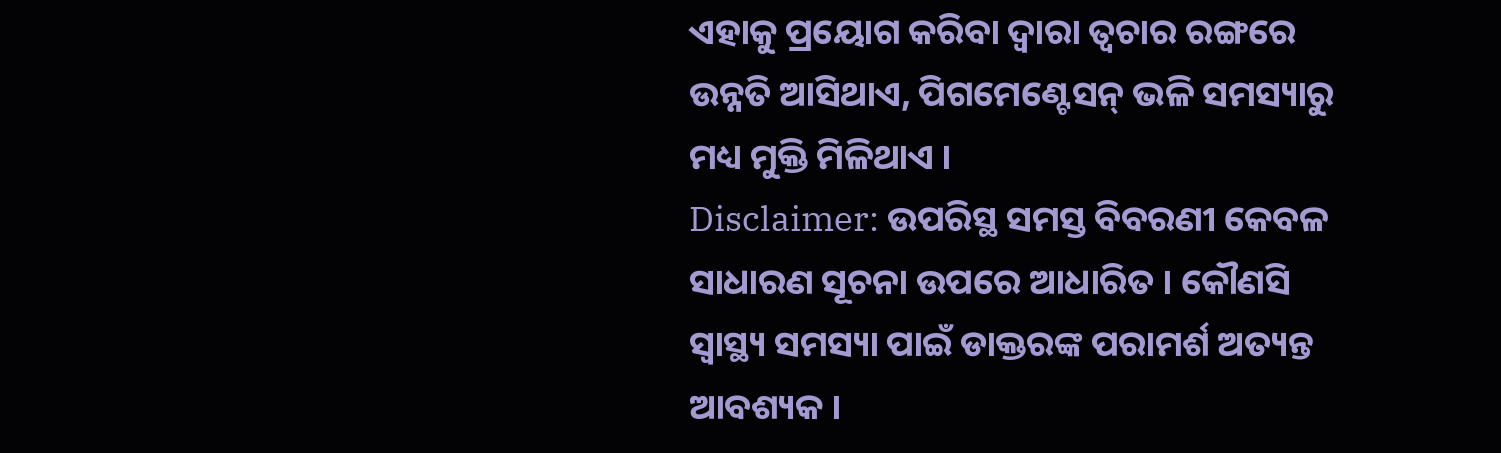ଏହାକୁ ପ୍ରୟୋଗ କରିବା ଦ୍ୱାରା ତ୍ବଚାର ରଙ୍ଗରେ ଉନ୍ନତି ଆସିଥାଏ, ପିଗମେଣ୍ଟେସନ୍ ଭଳି ସମସ୍ୟାରୁ ମଧ୍ୟ ମୁକ୍ତି ମିଳିଥାଏ ।
Disclaimer: ଉପରିସ୍ଥ ସମସ୍ତ ବିବରଣୀ କେବଳ ସାଧାରଣ ସୂଚନା ଉପରେ ଆଧାରିତ । କୌଣସି ସ୍ବାସ୍ଥ୍ୟ ସମସ୍ୟା ପାଇଁ ଡାକ୍ତରଙ୍କ ପରାମର୍ଶ ଅତ୍ୟନ୍ତ ଆବଶ୍ୟକ ।